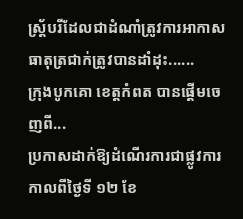ស្រ្ត័បរីដែលជាដំណាំត្រូវការអាកាសធាតុត្រជាក់ត្រូវបានដាំដុះ......
ក្រុងបូកគោ ខេត្តកំពត បានផ្តើមចេញពី...
ប្រកាសដាក់ឱ្យដំណើរការជាផ្លូវការកាលពីថ្ងៃទី ១២ ខែ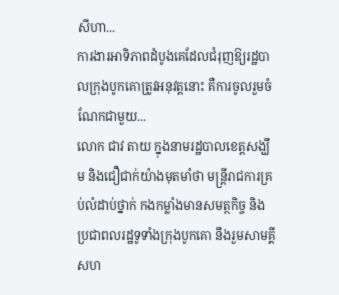សីហា...
ការងារអាទិភាពដំបូងគេដែលជំរុញឱ្យរដ្ឋបាលក្រុងបូកគោត្រូវអនុវត្តនោះ គឺការចូលរួមចំណែកជាមួយ...
លោក ជាវ តាយ ក្នុងនាមរដ្ឋបាលខេត្តសង្ឃឹម និងជឿជាក់យ៉ាងមុតមាំថា មន្ត្រីរាជការគ្រប់លំដាប់ថ្នាក់ កងកម្លាំងមានសមត្ថកិច្ច និងប្រជាពលរដ្ឋទូទាំងក្រុងបូកគោ នឹងរួមសាមគ្គីសហ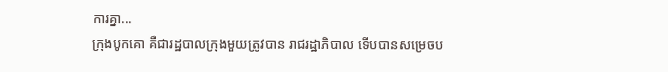ការគ្នា...
ក្រុងបូកគោ គឺជារដ្ឋបាលក្រុងមួយត្រូវបាន រាជរដ្ឋាភិបាល ទើបបានសម្រេចប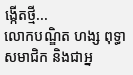ង្កើតថ្មី...
លោកបណ្ឌិត ហង្ស ពុទ្ធា សមាជិក និងជាអ្ន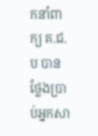កនាំពាក្យ គ.ជ.ប បានថ្លែងប្រាប់អ្នកសា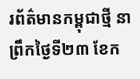រព័ត៌មានកម្ពុជាថ្មី នាព្រឹកថ្ងៃទី២៣ ខែក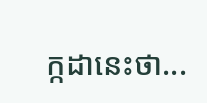ក្កដានេះថា...